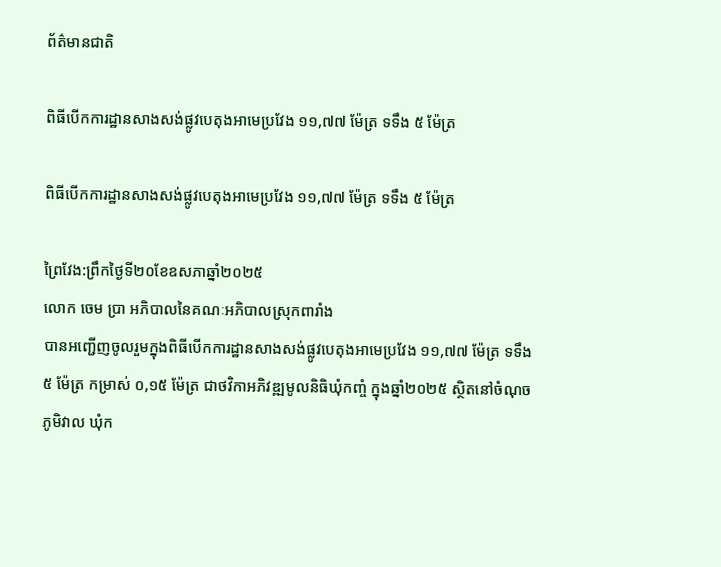ព័ត៌មានជាតិ

ពិធីបើកការដ្ឋានសាងសង់ផ្លូវបេតុងអាមេប្រវែង ១១,៧៧ ម៉ែត្រ ទទឹង ៥ ម៉ែត្រ

ពិធីបើកការដ្ឋានសាងសង់ផ្លូវបេតុងអាមេប្រវែង ១១,៧៧ ម៉ែត្រ ទទឹង ៥ ម៉ែត្រ

ព្រៃវែង:ព្រឹកថ្ងៃទី២០ខែឧសភាឆ្នាំ២០២៥
លោក ចេម ប្រា អភិបាលនៃគណៈអភិបាលស្រុកពារាំង
បានអញ្ជើញចូលរួមក្នុងពិធីបើកការដ្ឋានសាងសង់ផ្លូវបេតុងអាមេប្រវែង ១១,៧៧ ម៉ែត្រ ទទឹង ៥ ម៉ែត្រ កម្រាស់ ០,១៥ ម៉ែត្រ ជាថវិកាអភិវឌ្ឍមូលនិធិឃុំកញ្ចំ ក្នុងឆ្នាំ២០២៥ ស្ថិតនៅចំណុច ភូមិវាល ឃុំក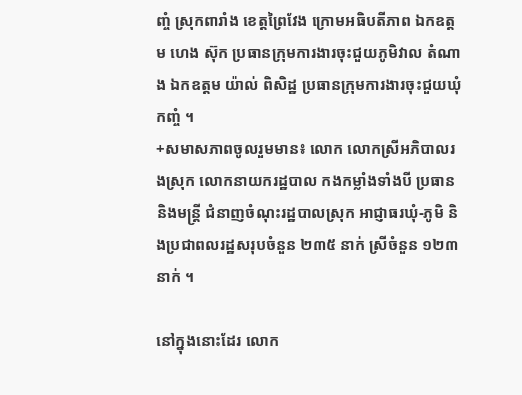ញ្ចំ ស្រុកពារាំង ខេត្តព្រៃវែង ក្រោមអធិបតីភាព ឯកឧត្ដម ហេង ស៊ុក ប្រធានក្រុមការងារចុះជួយភូមិវាល តំណាង ឯកឧត្តម យ៉ាល់ ពិសិដ្ឋ ប្រធានក្រុមការងារចុះជួយឃុំកញ្ចំ ។
+សមាសភាពចូលរួមមាន៖ លោក លោកស្រីអភិបាលរងស្រុក លោកនាយករដ្ឋបាល កងកម្លាំងទាំងបី ប្រធាន និងមន្ត្រី ជំនាញចំណុះរដ្ឋបាលស្រុក អាជ្ញាធរឃុំ-ភូមិ និងប្រជាពលរដ្ឋសរុបចំនួន ២៣៥ នាក់ ស្រីចំនួន ១២៣ នាក់ ។

នៅក្នុងនោះដែរ លោក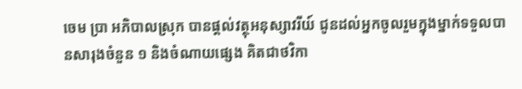ចេម ប្រា អភិបាលស្រុក បានផ្ដល់វត្ថុអនុស្សាវរីយ៍ ជូនដល់អ្នកចូលរួមក្នុងម្នាក់ទទួលបានសារុងចំនួន ១ និងចំណាយផ្សេង គិតជាថវិកា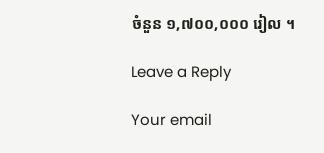ចំនួន ១,៧០០,០០០ រៀល ។

Leave a Reply

Your email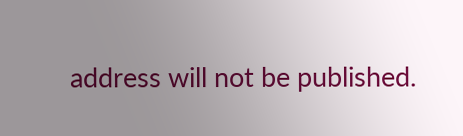address will not be published.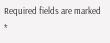Required fields are marked *